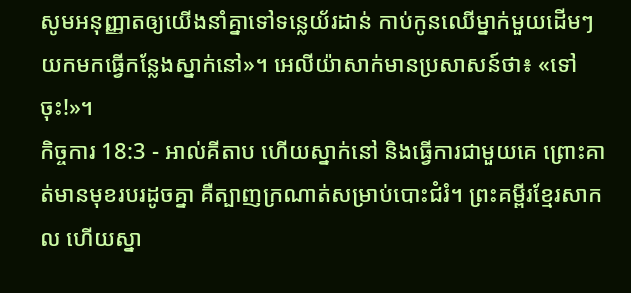សូមអនុញ្ញាតឲ្យយើងនាំគ្នាទៅទន្លេយ័រដាន់ កាប់កូនឈើម្នាក់មួយដើមៗយកមកធ្វើកន្លែងស្នាក់នៅ»។ អេលីយ៉ាសាក់មានប្រសាសន៍ថា៖ «ទៅចុះ!»។
កិច្ចការ 18:3 - អាល់គីតាប ហើយស្នាក់នៅ និងធ្វើការជាមួយគេ ព្រោះគាត់មានមុខរបរដូចគ្នា គឺត្បាញក្រណាត់សម្រាប់បោះជំរំ។ ព្រះគម្ពីរខ្មែរសាកល ហើយស្នា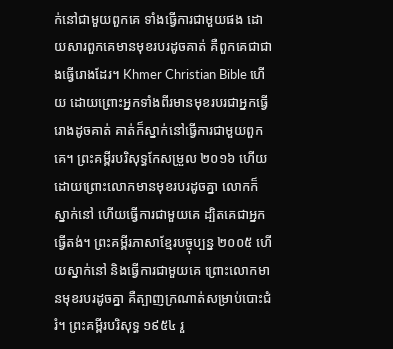ក់នៅជាមួយពួកគេ ទាំងធ្វើការជាមួយផង ដោយសារពួកគេមានមុខរបរដូចគាត់ គឺពួកគេជាជាងធ្វើរោងដែរ។ Khmer Christian Bible ហើយ ដោយព្រោះអ្នកទាំងពីរមានមុខរបរជាអ្នកធ្វើរោងដូចគាត់ គាត់ក៏ស្នាក់នៅធ្វើការជាមួយពួកគេ។ ព្រះគម្ពីរបរិសុទ្ធកែសម្រួល ២០១៦ ហើយដោយព្រោះលោកមានមុខរបរដូចគ្នា លោកក៏ស្នាក់នៅ ហើយធ្វើការជាមួយគេ ដ្បិតគេជាអ្នកធ្វើតង់។ ព្រះគម្ពីរភាសាខ្មែរបច្ចុប្បន្ន ២០០៥ ហើយស្នាក់នៅ និងធ្វើការជាមួយគេ ព្រោះលោកមានមុខរបរដូចគ្នា គឺត្បាញក្រណាត់សម្រាប់បោះជំរំ។ ព្រះគម្ពីរបរិសុទ្ធ ១៩៥៤ រួ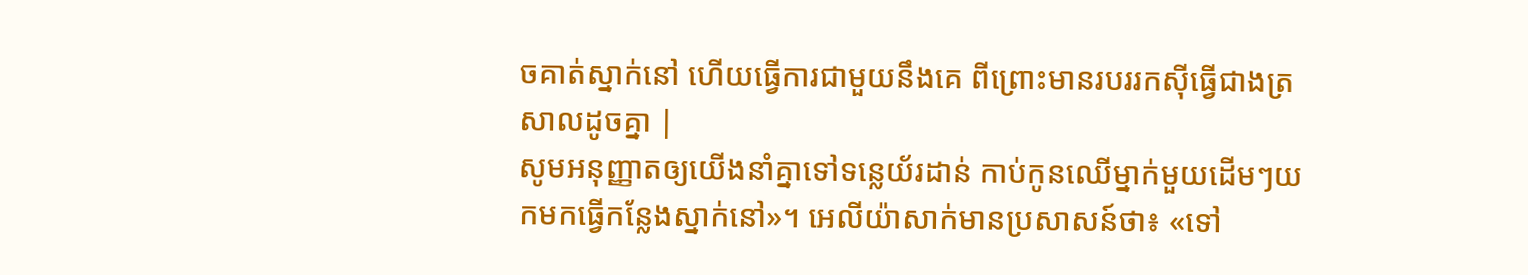ចគាត់ស្នាក់នៅ ហើយធ្វើការជាមួយនឹងគេ ពីព្រោះមានរបររកស៊ីធ្វើជាងត្រសាលដូចគ្នា |
សូមអនុញ្ញាតឲ្យយើងនាំគ្នាទៅទន្លេយ័រដាន់ កាប់កូនឈើម្នាក់មួយដើមៗយកមកធ្វើកន្លែងស្នាក់នៅ»។ អេលីយ៉ាសាក់មានប្រសាសន៍ថា៖ «ទៅ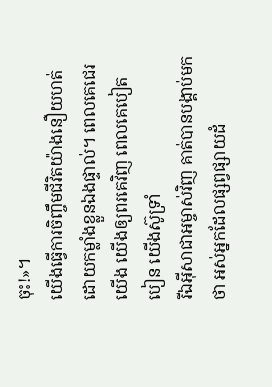ចុះ!»។
យើងធ្វើការចិញ្ចឹមជីវិតយ៉ាងនឿយហត់ដោយកម្លាំងខ្លួនឯងផ្ទាល់។ ពេលគេជេរយើង យើងឲ្យពរគេវិញ ពេលគេបៀតបៀន យើងស៊ូទ្រាំ
រីឯអ៊ីសាជាអម្ចាស់វិញ គាត់បានបង្គាប់មកថា អស់អ្នកដែលផ្សព្វផ្សាយដំ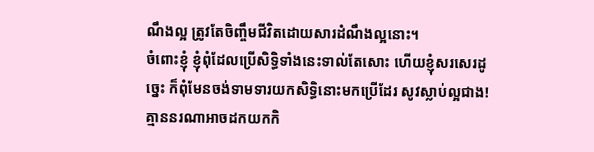ណឹងល្អ ត្រូវតែចិញ្ចឹមជីវិតដោយសារដំណឹងល្អនោះ។
ចំពោះខ្ញុំ ខ្ញុំពុំដែលប្រើសិទ្ធិទាំងនេះទាល់តែសោះ ហើយខ្ញុំសរសេរដូច្នេះ ក៏ពុំមែនចង់ទាមទារយកសិទ្ធិនោះមកប្រើដែរ សូវស្លាប់ល្អជាង! គ្មាននរណាអាចដកយកកិ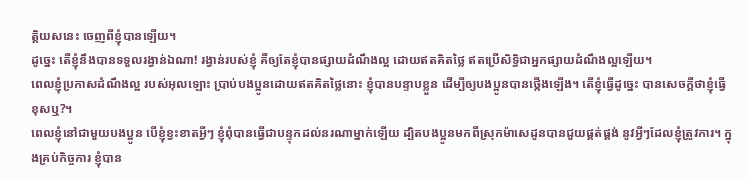ត្ដិយសនេះ ចេញពីខ្ញុំបានឡើយ។
ដូច្នេះ តើខ្ញុំនឹងបានទទួលរង្វាន់ឯណា! រង្វាន់របស់ខ្ញុំ គឺឲ្យតែខ្ញុំបានផ្សាយដំណឹងល្អ ដោយឥតគិតថ្លៃ ឥតប្រើសិទ្ធិជាអ្នកផ្សាយដំណឹងល្អឡើយ។
ពេលខ្ញុំប្រកាសដំណឹងល្អ របស់អុលឡោះ ប្រាប់បងប្អូនដោយឥតគិតថ្លៃនោះ ខ្ញុំបានបន្ទាបខ្លួន ដើម្បីឲ្យបងប្អូនបានថ្កើងឡើង។ តើខ្ញុំធ្វើដូច្នេះ បានសេចក្ដីថាខ្ញុំធ្វើខុសឬ?។
ពេលខ្ញុំនៅជាមួយបងប្អូន បើខ្ញុំខ្វះខាតអ្វីៗ ខ្ញុំពុំបានធ្វើជាបន្ទុកដល់នរណាម្នាក់ឡើយ ដ្បិតបងប្អូនមកពីស្រុកម៉ាសេដូនបានជួយផ្គត់ផ្គង់ នូវអ្វីៗដែលខ្ញុំត្រូវការ។ ក្នុងគ្រប់កិច្ចការ ខ្ញុំបាន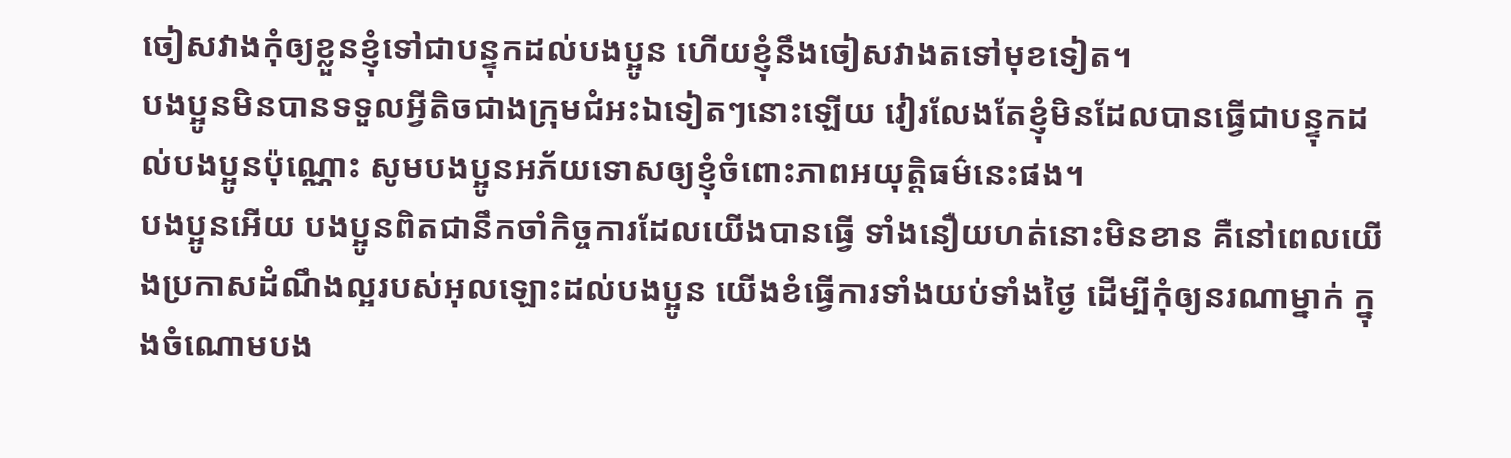ចៀសវាងកុំឲ្យខ្លួនខ្ញុំទៅជាបន្ទុកដល់បងប្អូន ហើយខ្ញុំនឹងចៀសវាងតទៅមុខទៀត។
បងប្អូនមិនបានទទួលអ្វីតិចជាងក្រុមជំអះឯទៀតៗនោះឡើយ វៀរលែងតែខ្ញុំមិនដែលបានធ្វើជាបន្ទុកដល់បងប្អូនប៉ុណ្ណោះ សូមបងប្អូនអភ័យទោសឲ្យខ្ញុំចំពោះភាពអយុត្ដិធម៌នេះផង។
បងប្អូនអើយ បងប្អូនពិតជានឹកចាំកិច្ចការដែលយើងបានធ្វើ ទាំងនឿយហត់នោះមិនខាន គឺនៅពេលយើងប្រកាសដំណឹងល្អរបស់អុលឡោះដល់បងប្អូន យើងខំធ្វើការទាំងយប់ទាំងថ្ងៃ ដើម្បីកុំឲ្យនរណាម្នាក់ ក្នុងចំណោមបង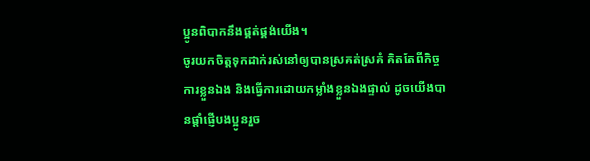ប្អូនពិបាកនឹងផ្គត់ផ្គង់យើង។
ចូរយកចិត្ដទុកដាក់រស់នៅឲ្យបានស្រគត់ស្រគំ គិតតែពីកិច្ចការខ្លួនឯង និងធ្វើការដោយកម្លាំងខ្លួនឯងផ្ទាល់ ដូចយើងបានផ្ដាំផ្ញើបងប្អូនរួច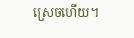ស្រេចហើយ។